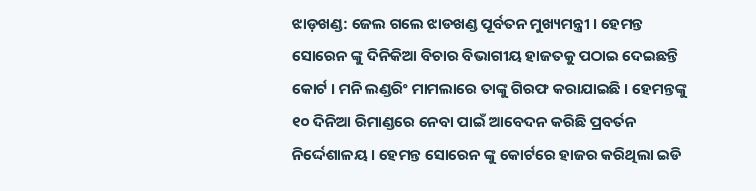ଝାଡ଼ଖଣ୍ଡ: ଜେଲ ଗଲେ ଝାଡଖଣ୍ଡ ପୂର୍ବତନ ମୁଖ୍ୟମନ୍ତ୍ରୀ । ହେମନ୍ତ ସୋରେନ ଙ୍କୁ ଦିନିକିଆ ବିଚାର ବିଭାଗୀୟ ହାଜତକୁ ପଠାଇ ଦେଇଛନ୍ତି କୋର୍ଟ । ମନି ଲଣ୍ଡରିଂ ମାମଲାରେ ତାଙ୍କୁ ଗିରଫ କରାଯାଇଛି । ହେମନ୍ତଙ୍କୁ ୧୦ ଦିନିଆ ରିମାଣ୍ଡରେ ନେବା ପାଇଁ ଆବେଦନ କରିଛି ପ୍ରବର୍ତନ ନିର୍ଦ୍ଦେଶାଳୟ । ହେମନ୍ତ ସୋରେନ ଙ୍କୁ କୋର୍ଟରେ ହାଜର କରିଥିଲା ଇଡି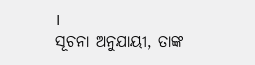।
ସୂଚନା ଅନୁଯାୟୀ, ତାଙ୍କ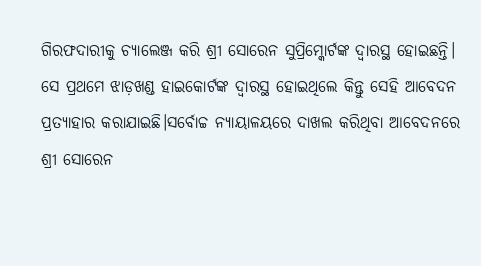ଗିରଫଦାରୀକୁ ଚ୍ୟାଲେଞ୍ଜ କରି ଶ୍ରୀ ସୋରେନ ସୁପ୍ରିମ୍କୋର୍ଟଙ୍କ ଦ୍ୱାରସ୍ଥ ହୋଇଛନ୍ତି। ସେ ପ୍ରଥମେ ଝାଡ଼ଖଣ୍ଡ ହାଇକୋର୍ଟଙ୍କ ଦ୍ୱାରସ୍ଥ ହୋଇଥିଲେ କିନ୍ତୁ ସେହି ଆବେଦନ ପ୍ରତ୍ୟାହାର କରାଯାଇଛି।ସର୍ବୋଚ୍ଚ ନ୍ୟାୟାଳୟରେ ଦାଖଲ କରିଥିବା ଆବେଦନରେ ଶ୍ରୀ ସୋରେନ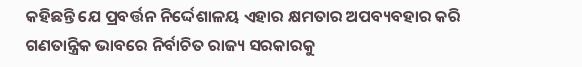କହିଛନ୍ତି ଯେ ପ୍ରବର୍ତ୍ତନ ନିର୍ଦ୍ଦେଶାଳୟ ଏହାର କ୍ଷମତାର ଅପବ୍ୟବହାର କରି ଗଣତାନ୍ତ୍ରିକ ଭାବରେ ନିର୍ବାଚିତ ରାଜ୍ୟ ସରକାରକୁ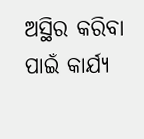ଅସ୍ଥିର କରିବା ପାଇଁ କାର୍ଯ୍ୟ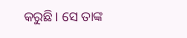କରୁଛି। ସେ ତାଙ୍କ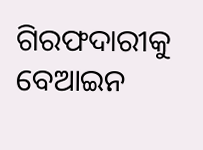ଗିରଫଦାରୀକୁ ବେଆଇନ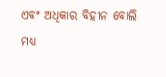ଏବଂ ଅଧିକାର ବିହୀନ ବୋଲି ମଧ୍ୟ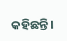କହିଛନ୍ତି।